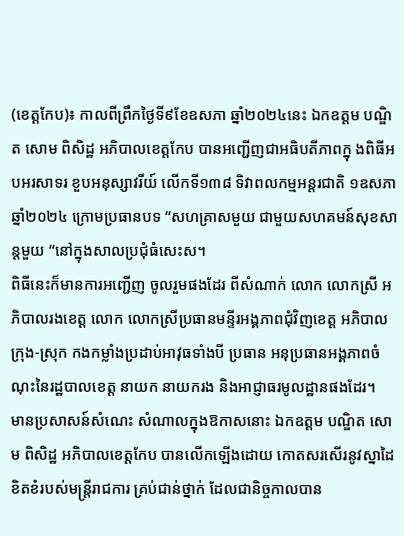(ខេត្តកែប)៖ កាលពីព្រឹកថ្ងៃទី៩ខែឧសភា ឆ្នាំ២០២៤នេះ ឯកឧត្តម បណ្ឌិត សោម ពិសិដ្ឋ អភិបាលខេត្តកែប បានអញ្ជើញជាអធិបតីភាពក្នុ ងពិធីអបអរសាទរ ខួបអនុស្សាវរីយ៍ លើកទី១៣៨ ទិវាពលកម្មអន្តរជាតិ ១ឧសភា ឆ្នាំ២០២៤ ក្រោមប្រធានបទ “សហគ្រាសមួយ ជាមួយសហគមន៍សុខសាន្តមួយ “នៅក្នុងសាលប្រជុំធំសេះស។
ពិធីនេះក៏មានការអញ្ជើញ ចូលរួមផងដែរ ពីសំណាក់ លោក លោកស្រី អភិបាលរងខេត្ត លោក លោកស្រីប្រធានមន្ទីរអង្គភាពជុំវិញខេត្ត អភិបាលក្រុង-ស្រុក កងកម្លាំងប្រដាប់អាវុធទាំងបី ប្រធាន អនុប្រធានអង្គភាពចំណុះនៃរដ្ឋបាលខេត្ត នាយក នាយករង និងអាជ្ញាធរមូលដ្ឋានផងដែរ។
មានប្រសាសន៍សំណេះ សំណាលក្នុងឱកាសនោះ ឯកឧត្ដម បណ្ឌិត សោម ពិសិដ្ឋ អភិបាលខេត្តកែប បានលើកឡើងដោយ កោតសរសើរនូវស្នាដៃ ខិតខំរបស់មន្ត្រីរាជការ គ្រប់ជាន់ថ្នាក់ ដែលជានិច្ចកាលបាន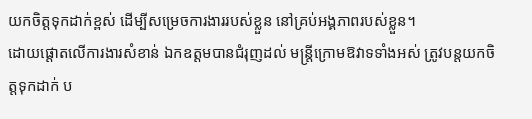យកចិត្តទុកដាក់ខ្ពស់ ដើម្បីសម្រេចការងាររបស់ខ្លួន នៅគ្រប់អង្គភាពរបស់ខ្លួន។
ដោយផ្តោតលើការងារសំខាន់ ឯកឧត្តមបានជំរុញដល់ មន្ត្រីក្រោមឱវាទទាំងអស់ ត្រូវបន្តយកចិត្តទុកដាក់ ប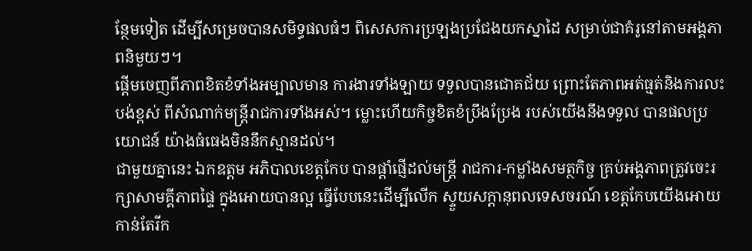ន្ថែមទៀត ដើម្បីសម្រេចបានសមិទ្ធផលធំៗ ពិសេសការប្រឡងប្រជែងយកស្នាដៃ សម្រាប់ជាគំរូនៅតាមអង្គភាពនិមួយៗ។
ផ្តើមចេញពីភាពខិតខំទាំងអម្បាលមាន ការងារទាំងឡាយ ទទួលបានជោគជ័យ ព្រោះតែភាពអត់ធ្មត់និងការលះបង់ខ្ពស់ ពីសំណាក់មន្ត្រីរាជការទាំងអស់។ ម្លោះហើយកិច្ចខិតខំប្រឹងប្រែង របស់យើងនឹងទទួល បានផលប្រយោជន៍ យ៉ាងធំធេងមិននឹកស្មានដល់។
ជាមួយគ្នានេះ ឯកឧត្ដម អភិបាលខេត្តកែប បានផ្តាំផ្ញើដល់មន្ត្រី រាជការ-កម្លាំងសមត្ថកិច្ច គ្រប់អង្គភាពត្រូវចេះរក្សាសាមគ្គីភាពផ្ទៃ ក្នុងអោយបានល្អ ធ្វើបែបនេះដើម្បីលើក ស្ទួយសក្តានុពលទេសចរណ៍ ខេត្តកែបយើងអោយកាន់តែរីក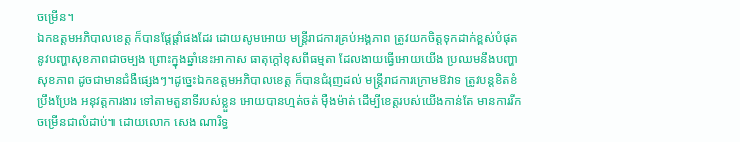ចម្រើន។
ឯកឧត្តមអភិបាលខេត្ត ក៏បានផ្តែផ្តាំផងដែរ ដោយសូមអោយ មន្ត្រីរាជការគ្រប់អង្គភាព ត្រូវយកចិត្តទុកដាក់ខ្ពស់បំផុត នូវបញ្ហាសុខភាពជាចម្បង ព្រោះក្នុងឆ្នាំនេះអាកាស ធាតុក្តៅខុសពីធម្មតា ដែលងាយធ្វើអោយយើង ប្រឈមនឹងបញ្ហាសុខភាព ដូចជាមានជំងឺផ្សេងៗ។ដូច្នេះឯកឧត្តមអភិបាលខេត្ត ក៏បានជំរុញដល់ មន្ត្រីរាជការក្រោមឱវាទ ត្រូវបន្តខិតខំប្រឹងប្រែង អនុវត្តការងារ ទៅតាមតួនាទីរបស់ខ្លួន អោយបានហ្មត់ចត់ ម៉ឺងម៉ាត់ ដើម្បីខេត្តរបស់យើងកាន់តែ មានការរីកចម្រើនជាលំដាប់៕ ដោយលោក សេង ណារិទ្ធ